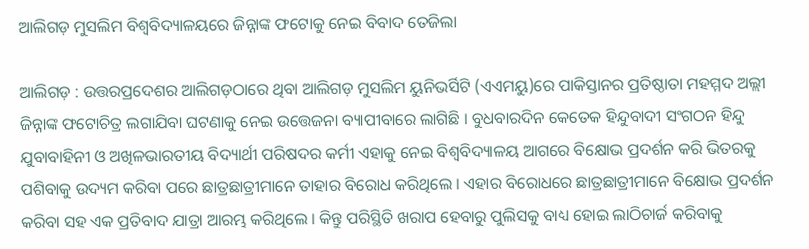ଆଲିଗଡ଼ ମୁସଲିମ ବିଶ୍ୱବିଦ୍ୟାଳୟରେ ଜିନ୍ନାଙ୍କ ଫଟୋକୁ ନେଇ ବିବାଦ ତେଜିଲା

ଆଲିଗଡ଼ : ଉତ୍ତରପ୍ରଦେଶର ଆଲିଗଡ଼ଠାରେ ଥିବା ଆଲିଗଡ଼ ମୁସଲିମ ୟୁନିଭର୍ସିଟି (ଏଏମୟୁ)ରେ ପାକିସ୍ତାନର ପ୍ରତିଷ୍ଠାତା ମହମ୍ମଦ ଅଲ୍ଲୀ ଜିନ୍ନାଙ୍କ ଫଟୋଚିତ୍ର ଲଗାଯିବା ଘଟଣାକୁ ନେଇ ଉତ୍ତେଜନା ବ୍ୟାପୀବାରେ ଲାଗିଛି । ବୁଧବାରଦିନ କେତେକ ହିନ୍ଦୁବାଦୀ ସଂଗଠନ ହିନ୍ଦୁ ଯୁବାବାହିନୀ ଓ ଅଖିଳଭାରତୀୟ ବିଦ୍ୟାର୍ଥୀ ପରିଷଦର କର୍ମୀ ଏହାକୁ ନେଇ ବିଶ୍ୱବିଦ୍ୟାଳୟ ଆଗରେ ବିକ୍ଷୋଭ ପ୍ରଦର୍ଶନ କରି ଭିତରକୁ ପଶିବାକୁ ଉଦ୍ୟମ କରିବା ପରେ ଛାତ୍ରଛାତ୍ରୀମାନେ ତାହାର ବିରୋଧ କରିଥିଲେ । ଏହାର ବିରୋଧରେ ଛାତ୍ରଛାତ୍ରୀମାନେ ବିକ୍ଷୋଭ ପ୍ରଦର୍ଶନ କରିବା ସହ ଏକ ପ୍ରତିବାଦ ଯାତ୍ରା ଆରମ୍ଭ କରିଥିଲେ । କିନ୍ତୁ ପରିସ୍ଥିତି ଖରାପ ହେବାରୁ ପୁଲିସକୁ ବାଧ୍ୟ ହୋଇ ଲାଠିଚାର୍ଜ କରିବାକୁ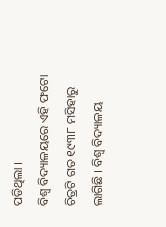ପଡିଥିଲା ।
ବିଶ୍ୱ ବିଦ୍ୟାଳୟରେ ଏହି ଫଟୋ ଚିତ୍ରଟି ଗତ ୧୯୩୮ ମସିହାରୁ ଲାଗିଛି । ବିଶ୍ୱ ବିଦ୍ୟାଳୟ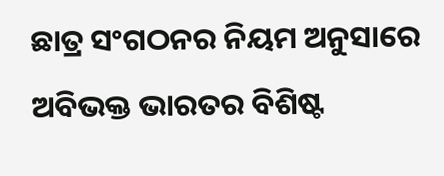ଛାତ୍ର ସଂଗଠନର ନିୟମ ଅନୁସାରେ ଅବିଭକ୍ତ ଭାରତର ବିଶିଷ୍ଟ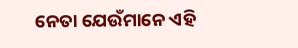ନେତା ଯେଉଁମାନେ ଏହି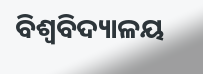ବିଶ୍ୱବିଦ୍ୟାଳୟ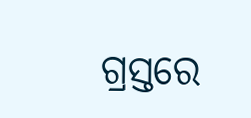ଗ୍ରସ୍ତରେ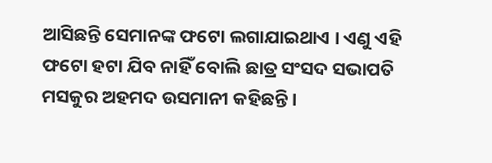ଆସିଛନ୍ତି ସେମାନଙ୍କ ଫଟୋ ଲଗାଯାଇଥାଏ । ଏଣୁ ଏହି ଫଟୋ ହଟା ଯିବ ନାହିଁ ବୋଲି ଛାତ୍ର ସଂସଦ ସଭାପତି ମସକୁର ଅହମଦ ଉସମାନୀ କହିଛନ୍ତି ।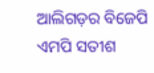ଆଲିଗଡ଼ର ବିଜେପି ଏମପି ସତୀଶ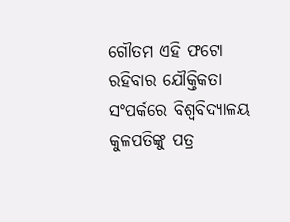ଗୌତମ ଏହି ଫଟୋ ରହିବାର ଯୌକ୍ତିକତା ସଂପର୍କରେ ବିଶ୍ୱବିଦ୍ୟାଳୟ କୁଳପତିଙ୍କୁ ପତ୍ର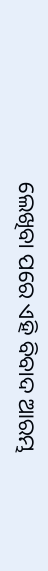ଲେଖିବା ପରେ ଏହି ବିବାଦ ଆରମ୍ଭ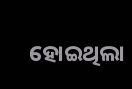ହୋଇଥିଲା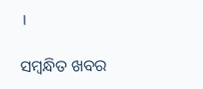।

ସମ୍ବନ୍ଧିତ ଖବର